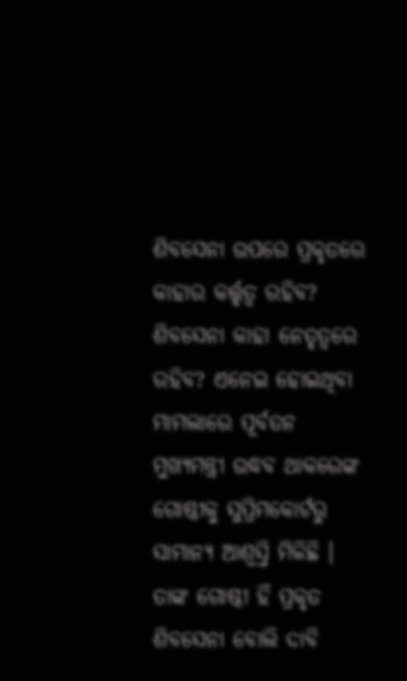ଶିବସେନା ଉପରେ ପ୍ରକୃତରେ କାହାର କର୍ତ୍ତୃତ୍ୱ ରହିବ? ଶିବସେନା କାହା ନେତୃତ୍ୱରେ ରହିବ? ଏନେଇ ହୋଇଥିବା ମାମଲାରେ ପୂର୍ବତନ ମୁଖ୍ୟମନ୍ତ୍ରୀ ଉଦ୍ଧବ ଥାକରେଙ୍କ ଗୋଷ୍ଠୀକୁ ସୁପ୍ରିମକୋର୍ଟରୁ ସାମାନ୍ୟ ଆଶ୍ୱସ୍ତି ମିଳିଛି । ତାଙ୍କ ଗୋଷ୍ଠୀ ହିଁ ପ୍ରକୃତ ଶିବସେନା ବୋଲି ଦାବି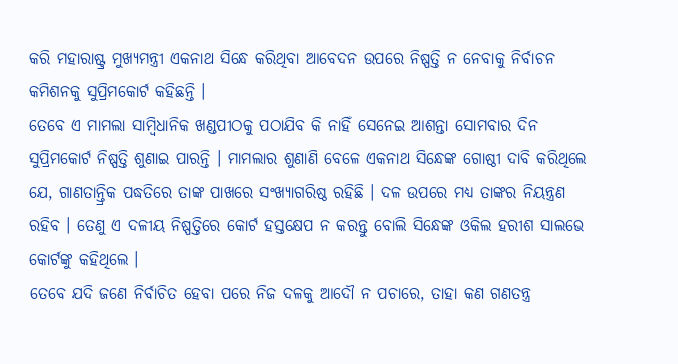କରି ମହାରାଷ୍ଟ୍ର ମୁଖ୍ୟମନ୍ତ୍ରୀ ଏକନାଥ ସିନ୍ଧେ କରିଥିବା ଆବେଦନ ଉପରେ ନିଷ୍ପତ୍ତି ନ ନେବାକୁ ନିର୍ବାଚନ କମିଶନକୁ ସୁପ୍ରିମକୋର୍ଟ କହିଛନ୍ତି ।
ତେବେ ଏ ମାମଲା ସାମ୍ବିଧାନିକ ଖଣ୍ଡପୀଠକୁ ପଠାଯିବ କି ନାହିଁ ସେନେଇ ଆଶନ୍ତା ସୋମବାର ଦିନ ସୁପ୍ରିମକୋର୍ଟ ନିଷ୍ପତ୍ତି ଶୁଣାଇ ପାରନ୍ତି । ମାମଲାର ଶୁଣାଣି ବେଳେ ଏକନାଥ ସିନ୍ଧେଙ୍କ ଗୋଷ୍ଠୀ ଦାବି କରିଥିଲେ ଯେ, ଗାଣତାନ୍ତ୍ରିକ ପଦ୍ଧତିରେ ତାଙ୍କ ପାଖରେ ସଂଖ୍ୟାଗରିଷ୍ଠ ରହିଛି । ଦଳ ଉପରେ ମଧ୍ୟ ତାଙ୍କର ନିୟନ୍ତ୍ରଣ ରହିବ । ତେଣୁ ଏ ଦଳୀୟ ନିଷ୍ପତ୍ତିରେ କୋର୍ଟ ହସ୍ତକ୍ଷେପ ନ କରନ୍ତୁ ବୋଲି ସିନ୍ଧେଙ୍କ ଓକିଲ ହରୀଶ ସାଲଭେ କୋର୍ଟଙ୍କୁ କହିଥିଲେ ।
ତେବେ ଯଦି ଜଣେ ନିର୍ବାଚିତ ହେବା ପରେ ନିଜ ଦଳକୁ ଆଦୌ ନ ପଚାରେ, ତାହା କଣ ଗଣତନ୍ତ୍ର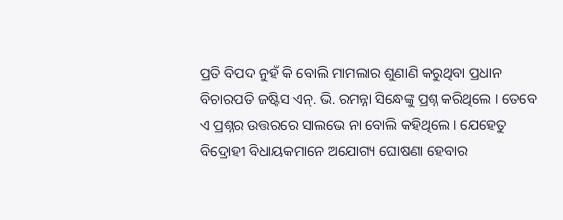ପ୍ରତି ବିପଦ ନୁହଁ କି ବୋଲି ମାମଲାର ଶୁଣାଣି କରୁଥିବା ପ୍ରଧାନ ବିଚାରପତି ଜଷ୍ଟିସ ଏନ୍. ଭି. ରମନ୍ନା ସିନ୍ଧେଙ୍କୁ ପ୍ରଶ୍ନ କରିଥିଲେ । ତେବେ ଏ ପ୍ରଶ୍ନର ଉତ୍ତରରେ ସାଲଭେ ନା ବୋଲି କହିଥିଲେ । ଯେହେତୁ ବିଦ୍ରୋହୀ ବିଧାୟକମାନେ ଅଯୋଗ୍ୟ ଘୋଷଣା ହେବାର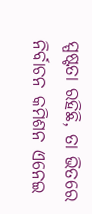ସ୍ପଷ୍ଟତା ରହିଛି, ତା ଭିତରେ ନିର୍ବାଚନ କମିଶନ ଏନେଇ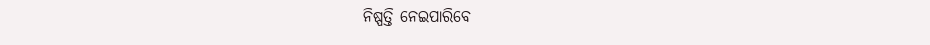ନିଷ୍ପତ୍ତି ନେଇପାରିବେ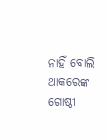ନାହିଁ ବୋଲି ଥାକରେଙ୍କ ଗୋଷ୍ଠୀ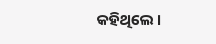କହିଥିଲେ ।